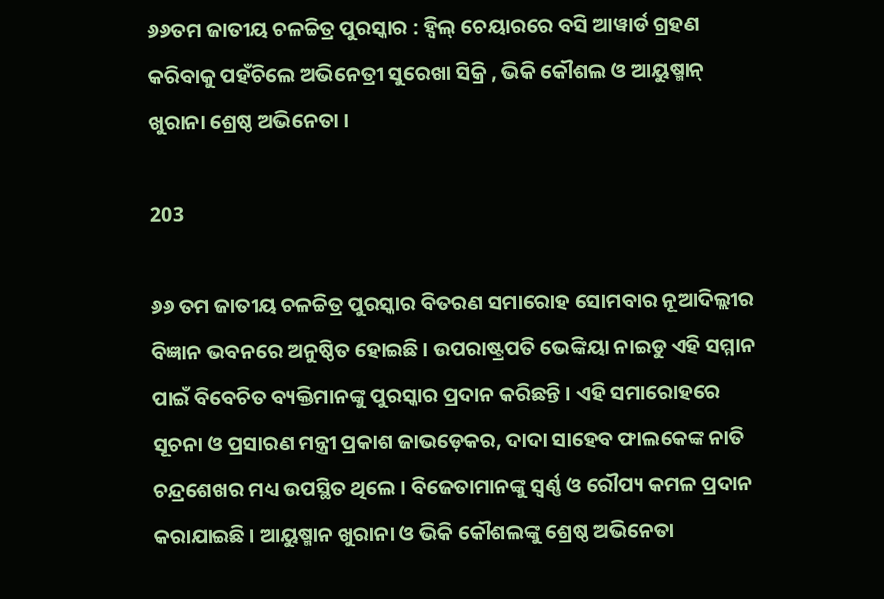୬୬ତମ ଜାତୀୟ ଚଳଚ୍ଚିତ୍ର ପୁରସ୍କାର : ହ୍ୱିଲ୍ ଚେୟାରରେ ବସି ଆୱାର୍ଡ ଗ୍ରହଣ କରିବାକୁ ପହଁଚିଲେ ଅଭିନେତ୍ରୀ ସୁରେଖା ସିକ୍ରି , ଭିକି କୌଶଲ ଓ ଆୟୁଷ୍ମାନ୍ ଖୁରାନା ଶ୍ରେଷ୍ଠ ଅଭିନେତା ।

203

୬୬ ତମ ଜାତୀୟ ଚଳଚ୍ଚିତ୍ର ପୁରସ୍କାର ବିତରଣ ସମାରୋହ ସୋମବାର ନୂଆଦିଲ୍ଲୀର ବିଜ୍ଞାନ ଭବନରେ ଅନୁଷ୍ଠିତ ହୋଇଛି । ଉପରାଷ୍ଟ୍ରପତି ଭେଙ୍କିୟା ନାଇଡୁ ଏହି ସମ୍ମାନ ପାଇଁ ବିବେଚିତ ବ୍ୟକ୍ତିମାନଙ୍କୁ ପୁରସ୍କାର ପ୍ରଦାନ କରିଛନ୍ତି । ଏହି ସମାରୋହରେ ସୂଚନା ଓ ପ୍ରସାରଣ ମନ୍ତ୍ରୀ ପ୍ରକାଶ ଜାଭଡ଼େକର, ଦାଦା ସାହେବ ଫାଲକେଙ୍କ ନାତି ଚନ୍ଦ୍ରଶେଖର ମଧ୍ୟ ଉପସ୍ଥିତ ଥିଲେ । ବିଜେତାମାନଙ୍କୁ ସ୍ୱର୍ଣ୍ଣ ଓ ରୌପ୍ୟ କମଳ ପ୍ରଦାନ କରାଯାଇଛି । ଆୟୁଷ୍ମାନ ଖୁରାନା ଓ ଭିକି କୌଶଲଙ୍କୁ ଶ୍ରେଷ୍ଠ ଅଭିନେତା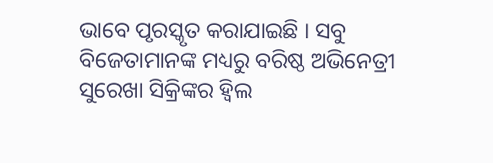ଭାବେ ପୃରସ୍କୃତ କରାଯାଇଛି । ସବୁ ବିଜେତାମାନଙ୍କ ମଧ୍ୟରୁ ବରିଷ୍ଠ ଅଭିନେତ୍ରୀ ସୁରେଖା ସିକ୍ରିଙ୍କର ହ୍ୱିଲ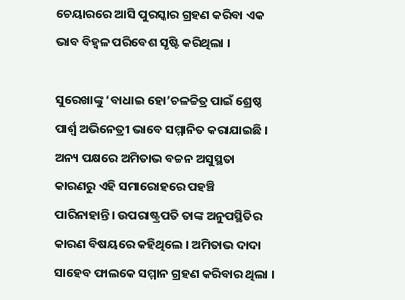ଚେୟାରରେ ଆସି ପୁରସ୍କାର ଗ୍ରହଣ କରିବା ଏକ ଭାବ ବିହ୍ୱଳ ପରିବେଶ ସୃଷ୍ଟି କରିଥିଲା ।

ସୁରେଖାଙ୍କୁ ‘ବାଧାଇ ହୋ’ଚଳଚ୍ଚିତ୍ର ପାଇଁ ଶ୍ରେଷ୍ଠ ପାର୍ଶ୍ବ ଅଭିନେତ୍ରୀ ଭାବେ ସମ୍ମାନିତ କରାଯାଇଛି । ଅନ୍ୟ ପକ୍ଷରେ ଅମିତାଭ ବଚ୍ଚନ ଅସୁସ୍ଥତା କାରଣରୁ ଏହି ସମାରୋହରେ ପହଞ୍ଚି ପାରିନାହାନ୍ତି। ଉପରାଷ୍ଟ୍ରପତି ତାଙ୍କ ଅନୁପସ୍ଥିତିର କାରଣ ବିଷୟରେ କହିଥିଲେ । ଅମିତାଭ ଦାଦା ସାହେବ ଫାଲକେ ସମ୍ମାନ ଗ୍ରହଣ କରିବାର ଥିଲା ।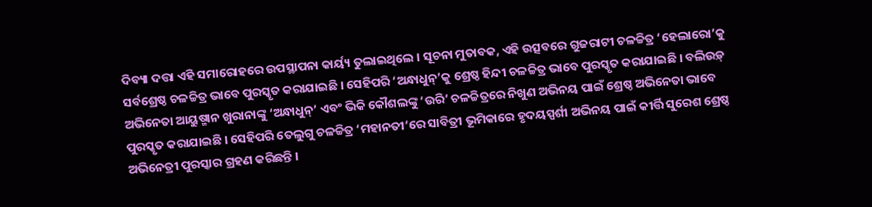ଦିବ୍ୟା ଦତ୍ତା ଏହି ସମାରୋହରେ ଉପସ୍ଥାପନା କାର୍ୟ୍ୟ ତୁଲାଇଥିଲେ । ସୂଚନା ମୁତାବକ, ଏହି ଉତ୍ସବରେ ଗୁଜରାଟୀ ଚଳଚ୍ଚିତ୍ର ‘ହେଲାରୋ’କୁ ସର୍ବଶ୍ରେଷ୍ଠ ଚଳଚ୍ଚିତ୍ର ଭାବେ ପୁରସ୍କୃତ କରାଯାଇଛି । ସେହିପରି ‘ଅନ୍ଧାଧୁନ୍’କୁ ଶ୍ରେଷ୍ଠ ହିନ୍ଦୀ ଚଳଚ୍ଚିତ୍ର ଭାବେ ପୁରସ୍କୃତ କରାଯାଇଛି । ବଲିଉଡ଼୍ ଅଭିନେତା ଆୟୁଷ୍ମାନ ଖୁରାନାଙ୍କୁ ‘ଅନ୍ଧାଧୁନ୍’ ଏବଂ ଭିକି କୌଶଲଙ୍କୁ ‘ଉରି’ ଚଳଚ୍ଚିତ୍ରରେ ନିଖୁଣ ଅଭିନୟ ପାଇଁ ଶ୍ରେଷ୍ଠ ଅଭିନେତା ଭାବେ ପୁରସ୍କୃତ କରାଯାଇଛି । ସେହିପରି ତେଲୁଗୁ ଚଳଚ୍ଚିତ୍ର ‘ମହାନତୀ’ରେ ସାବିତ୍ରୀ ଭୂମିକାରେ ହୃଦୟସ୍ପର୍ଶୀ ଅଭିନୟ ପାଇଁ କୀର୍ତ୍ତି ସୁରେଶ ଶ୍ରେଷ୍ଠ ଅଭିନେତ୍ରୀ ପୁରସ୍କାର ଗ୍ରହଣ କରିଛନ୍ତି ।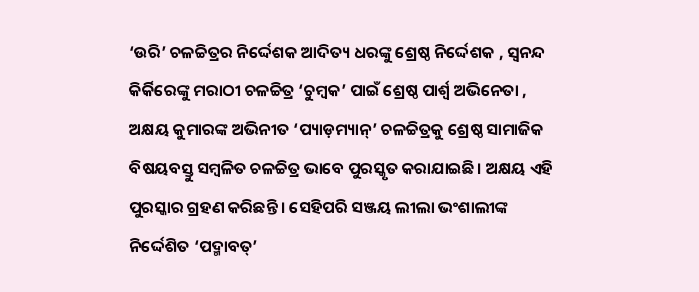‘ଉରି’ ଚଳଚ୍ଚିତ୍ରର ନିର୍ଦ୍ଦେଶକ ଆଦିତ୍ୟ ଧରଙ୍କୁ ଶ୍ରେଷ୍ଠ ନିର୍ଦ୍ଦେଶକ , ସ୍ୱନନ୍ଦ କିର୍କିରେଙ୍କୁ ମରାଠୀ ଚଳଚ୍ଚିତ୍ର ‘ଚୁମ୍ବକ’ ପାଇଁ ଶ୍ରେଷ୍ଠ ପାର୍ଶ୍ବ ଅଭିନେତା , ଅକ୍ଷୟ କୁମାରଙ୍କ ଅଭିନୀତ ‘ପ୍ୟାଡ଼ମ୍ୟାନ୍’ ଚଳଚ୍ଚିତ୍ରକୁ ଶ୍ରେଷ୍ଠ ସାମାଜିକ ବିଷୟବସ୍ତୁ ସମ୍ବଳିତ ଚଳଚ୍ଚିତ୍ର ଭାବେ ପୁରସ୍କୃତ କରାଯାଇଛି। ଅକ୍ଷୟ ଏହି ପୁରସ୍କାର ଗ୍ରହଣ କରିଛନ୍ତି । ସେହିପରି ସଞ୍ଜୟ ଲୀଲା ଭଂଶାଲୀଙ୍କ ନିର୍ଦ୍ଦେଶିତ ‘ପଦ୍ମାବତ୍’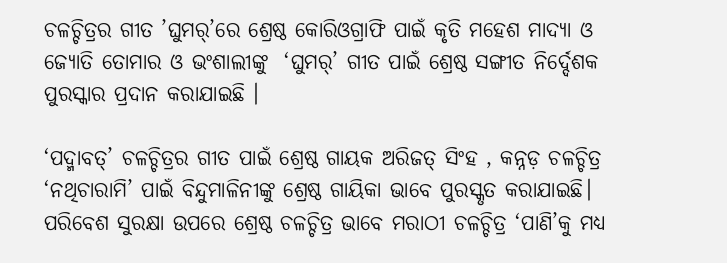ଚଳଚ୍ଚିତ୍ରର ଗୀତ ’ଘୁମର୍’ରେ ଶ୍ରେଷ୍ଠ କୋରିଓଗ୍ରାଫି ପାଇଁ କୃତି ମହେଶ ମାଦ୍ୟା ଓ ଜ୍ୟୋତି ତୋମାର ଓ ଭଂଶାଲୀଙ୍କୁ  ‘ଘୁମର୍’ ଗୀତ ପାଇଁ ଶ୍ରେଷ୍ଠ ସଙ୍ଗୀତ ନିର୍ଦ୍ଦେଶକ ପୁରସ୍କାର ପ୍ରଦାନ କରାଯାଇଛି ।

‘ପଦ୍ମାବତ୍’ ଚଳଚ୍ଚିତ୍ରର ଗୀତ ପାଇଁ ଶ୍ରେଷ୍ଠ ଗାୟକ ଅରିଜତ୍ ସିଂହ , କନ୍ନଡ଼ ଚଳଚ୍ଚିତ୍ର ‘ନଥିଚାରାମି’ ପାଇଁ ବିନ୍ଦୁମାଳିନୀଙ୍କୁ ଶ୍ରେଷ୍ଠ ଗାୟିକା ଭାବେ ପୁରସ୍କୃତ କରାଯାଇଛି। ପରିବେଶ ସୁରକ୍ଷା ଉପରେ ଶ୍ରେଷ୍ଠ ଚଳଚ୍ଚିତ୍ର ଭାବେ ମରାଠୀ ଚଳଚ୍ଚିତ୍ର ‘ପାଣି’କୁ ମଧ୍ୟ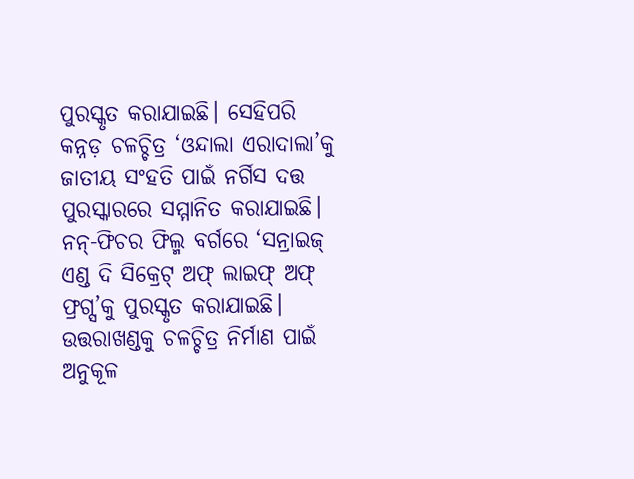ପୁରସ୍କୃତ କରାଯାଇଛି। ସେହିପରି କନ୍ନଡ଼ ଚଳଚ୍ଚିତ୍ର ‘ଓନ୍ଦାଲା ଏରାଦାଲା’କୁ ଜାତୀୟ ସଂହତି ପାଇଁ ନର୍ଗିସ ଦତ୍ତ ପୁରସ୍କାରରେ ସମ୍ମାନିତ କରାଯାଇଛି। ନନ୍-ଫିଚର ଫିଲ୍ମ ବର୍ଗରେ ‘ସନ୍ରାଇଜ୍ ଏଣ୍ଡ ଦି ସିକ୍ରେଟ୍ ଅଫ୍ ଲାଇଫ୍ ଅଫ୍ ଫ୍ରଗ୍ସ’କୁ ପୁରସ୍କୃତ କରାଯାଇଛି। ଉତ୍ତରାଖଣ୍ଡକୁ ଚଳଚ୍ଚିତ୍ର ନିର୍ମାଣ ପାଇଁ ଅନୁକୂଳ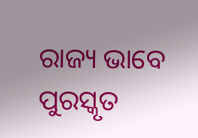ରାଜ୍ୟ ଭାବେ ପୁରସ୍କୃତ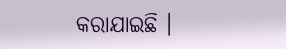କରାଯାଇଛି ।